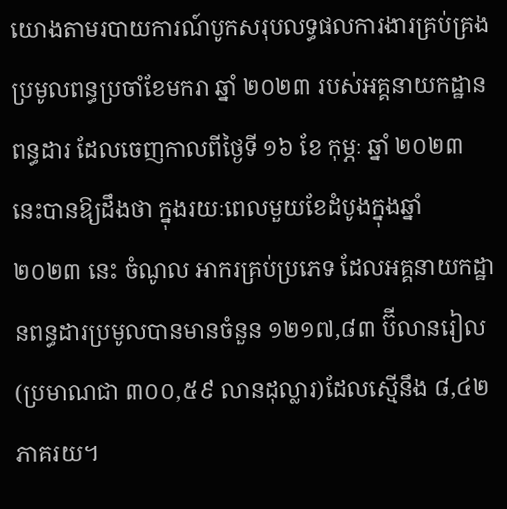យោងតាមរបាយការណ៍បូកសរុបលទ្ធផលការងារគ្រប់គ្រងប្រមូលពន្ធប្រចាំខែមករា ឆ្នាំ ២០២៣ របស់អគ្គនាយកដ្ឋានពន្ធដារ ដែលចេញកាលពីថ្ងៃទី ១៦ ខែ កុម្ភៈ ឆ្នាំ ២០២៣ នេះបានឱ្យដឹងថា ក្នុងរយៈពេលមួយខែដំបូងក្នុងឆ្នាំ ២០២៣ នេះ ចំណូល អាករគ្រប់ប្រភេទ ដែលអគ្គនាយកដ្ឋានពន្ធដារប្រមូលបានមានចំនួន ១២១៧,៨៣ ប៊ីលានរៀល (ប្រមាណជា ៣០០,៥៩ លានដុល្លារ)ដែលស្មើនឹង ៨,៤២ ភាគរយ។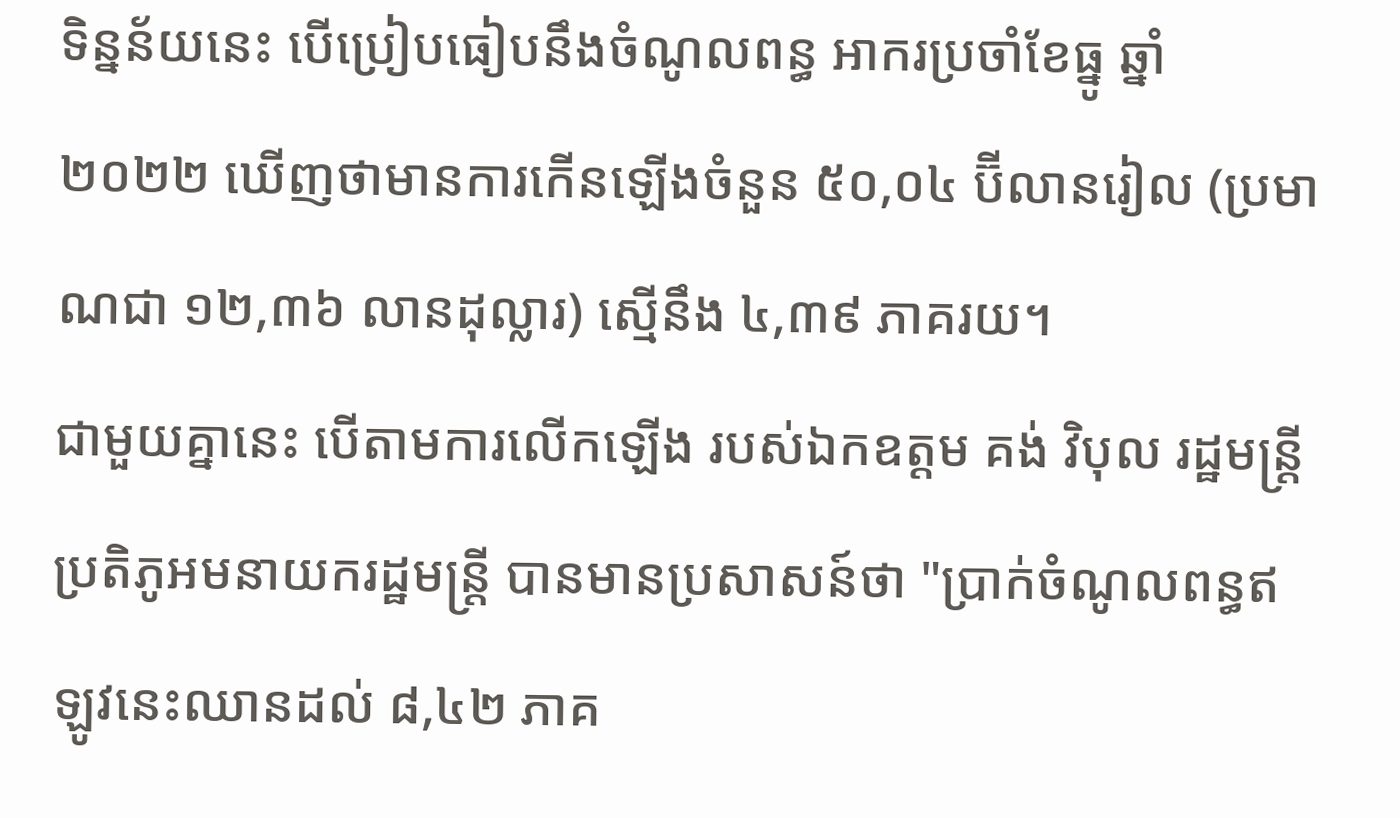ទិន្នន័យនេះ បើប្រៀបធៀបនឹងចំណូលពន្ធ អាករប្រចាំខែធ្នូ ឆ្នាំ ២០២២ ឃើញថាមានការកើនឡើងចំនួន ៥០,០៤ ប៊ីលានរៀល (ប្រមាណជា ១២,៣៦ លានដុល្លារ) ស្មើនឹង ៤,៣៩ ភាគរយ។
ជាមួយគ្នានេះ បើតាមការលើកឡើង របស់ឯកឧត្តម គង់ វិបុល រដ្ឋមន្ត្រីប្រតិភូអមនាយករដ្ឋមន្ត្រី បានមានប្រសាសន៍ថា "ប្រាក់ចំណូលពន្ធឥឡូវនេះឈានដល់ ៨,៤២ ភាគ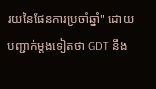រយនៃផែនការប្រចាំឆ្នាំ" ដោយបញ្ជាក់ម្តងទៀតថា GDT នឹង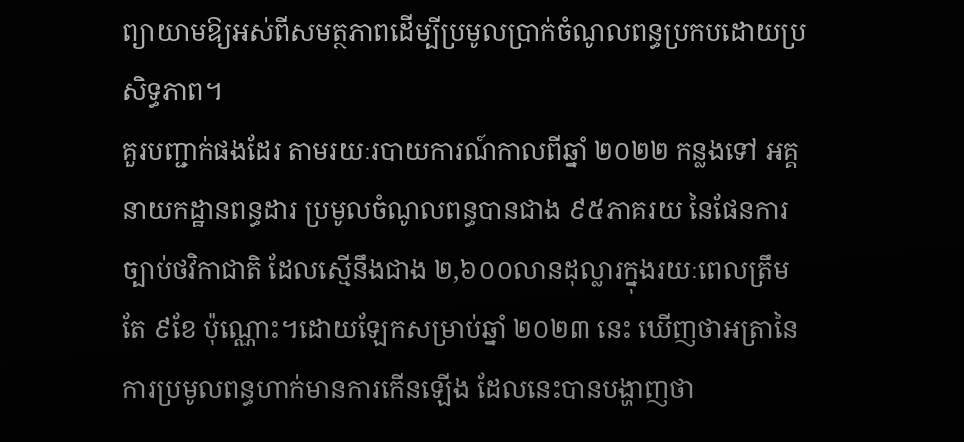ព្យាយាមឱ្យអស់ពីសមត្ថភាពដើម្បីប្រមូលប្រាក់ចំណូលពន្ធប្រកបដោយប្រសិទ្ធភាព។
គួរបញ្ជាក់ផងដែរ តាមរយៈរបាយការណ៍កាលពីឆ្នាំ ២០២២ កន្លងទៅ អគ្គនាយកដ្ឋានពន្ធដារ ប្រមូលចំណូលពន្ធបានជាង ៩៥ភាគរយ នៃផែនការច្បាប់ថវិកាជាតិ ដែលស្មើនឹងជាង ២,៦០០លានដុល្លារក្នុងរយៈពេលត្រឹមតែ ៩ខែ ប៉ុណ្ណោះ។ដោយឡែកសម្រាប់ឆ្នាំ ២០២៣ នេះ ឃើញថាអត្រានៃការប្រមូលពន្ធហាក់មានការកើនឡើង ដែលនេះបានបង្ហាញថា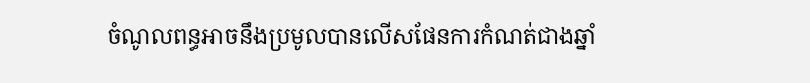ចំណូលពន្ធអាចនឹងប្រមូលបានលើសផែនការកំណត់ជាងឆ្នាំ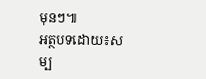មុនៗ៕
អត្ថបទដោយ៖សម្ប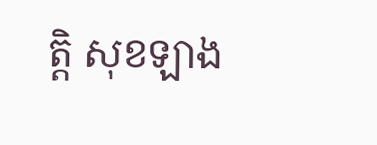ត្តិ សុខឡាង